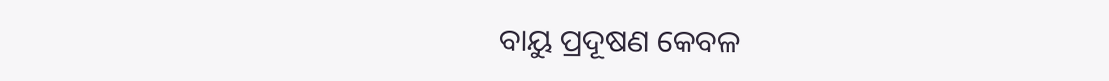ବାୟୁ ପ୍ରଦୂଷଣ କେବଳ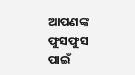ଆପଣଙ୍କ ଫୁସଫୁସ ପାଇଁ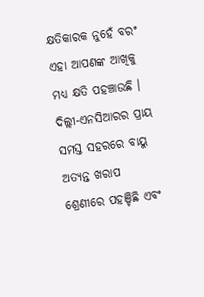କ୍ଷତିକାରକ ନୁହେଁ ବରଂ ଏହା ଆପଣଙ୍କ ଆଖିକୁ ମଧ୍ୟ କ୍ଷତି ପହଞ୍ଚାଉଛି । ଦିଲ୍ଲୀ-ଏନସିଆରର ପ୍ରାୟ ସମସ୍ତ ସହରରେ ବାୟୁ ଅତ୍ୟନ୍ତ ଖରାପ ଶ୍ରେଣୀରେ ପହଞ୍ଚିଛି ଏବଂ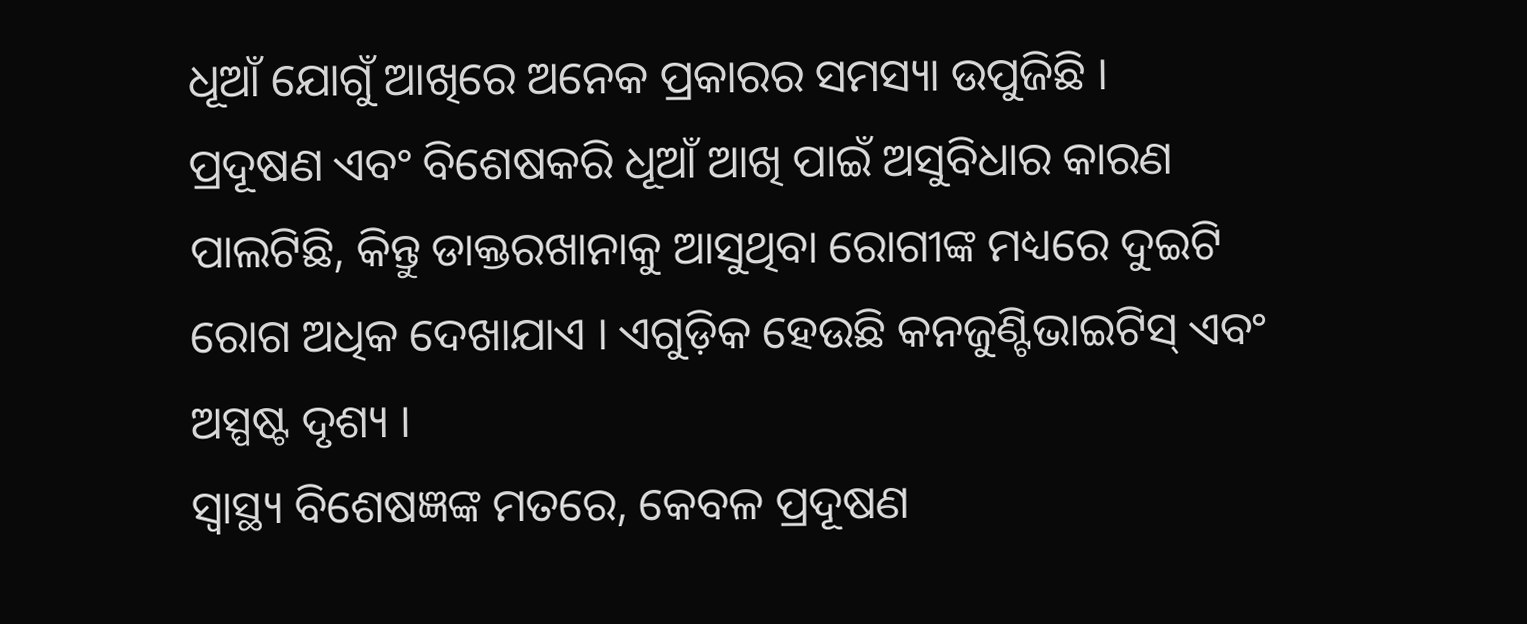ଧୂଆଁ ଯୋଗୁଁ ଆଖିରେ ଅନେକ ପ୍ରକାରର ସମସ୍ୟା ଉପୁଜିଛି ।
ପ୍ରଦୂଷଣ ଏବଂ ବିଶେଷକରି ଧୂଆଁ ଆଖି ପାଇଁ ଅସୁବିଧାର କାରଣ ପାଲଟିଛି, କିନ୍ତୁ ଡାକ୍ତରଖାନାକୁ ଆସୁଥିବା ରୋଗୀଙ୍କ ମଧ୍ୟରେ ଦୁଇଟି ରୋଗ ଅଧିକ ଦେଖାଯାଏ । ଏଗୁଡ଼ିକ ହେଉଛି କନଜୁଣ୍ଟିଭାଇଟିସ୍ ଏବଂ ଅସ୍ପଷ୍ଟ ଦୃଶ୍ୟ ।
ସ୍ୱାସ୍ଥ୍ୟ ବିଶେଷଜ୍ଞଙ୍କ ମତରେ, କେବଳ ପ୍ରଦୂଷଣ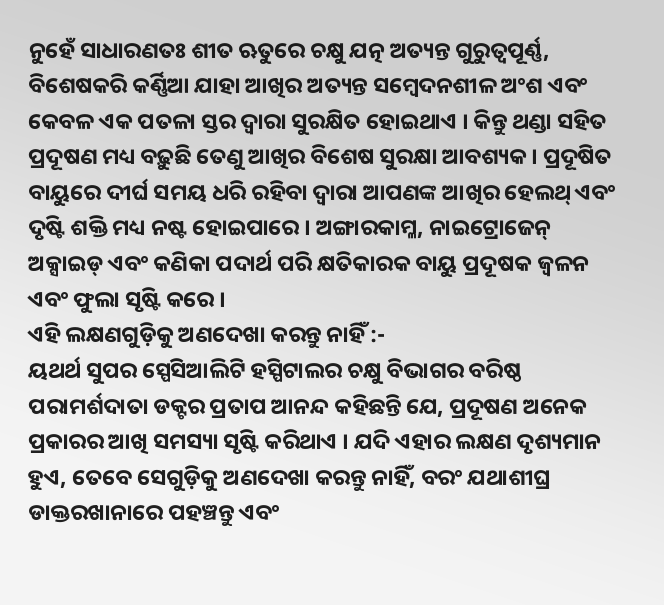ନୁହେଁ ସାଧାରଣତଃ ଶୀତ ଋତୁରେ ଚକ୍ଷୁ ଯତ୍ନ ଅତ୍ୟନ୍ତ ଗୁରୁତ୍ୱପୂର୍ଣ୍ଣ, ବିଶେଷକରି କର୍ଣ୍ଣିଆ ଯାହା ଆଖିର ଅତ୍ୟନ୍ତ ସମ୍ବେଦନଶୀଳ ଅଂଶ ଏବଂ କେବଳ ଏକ ପତଳା ସ୍ତର ଦ୍ୱାରା ସୁରକ୍ଷିତ ହୋଇଥାଏ । କିନ୍ତୁ ଥଣ୍ଡା ସହିତ ପ୍ରଦୂଷଣ ମଧ୍ୟ ବଢ଼ୁଛି ତେଣୁ ଆଖିର ବିଶେଷ ସୁରକ୍ଷା ଆବଶ୍ୟକ । ପ୍ରଦୂଷିତ ବାୟୁରେ ଦୀର୍ଘ ସମୟ ଧରି ରହିବା ଦ୍ୱାରା ଆପଣଙ୍କ ଆଖିର ହେଲଥ୍ ଏବଂ ଦୃଷ୍ଟି ଶକ୍ତି ମଧ୍ୟ ନଷ୍ଟ ହୋଇପାରେ । ଅଙ୍ଗାରକାମ୍ଳ, ନାଇଟ୍ରୋଜେନ୍ ଅକ୍ସାଇଡ୍ ଏବଂ କଣିକା ପଦାର୍ଥ ପରି କ୍ଷତିକାରକ ବାୟୁ ପ୍ରଦୂଷକ ଜ୍ୱଳନ ଏବଂ ଫୁଲା ସୃଷ୍ଟି କରେ ।
ଏହି ଲକ୍ଷଣଗୁଡ଼ିକୁ ଅଣଦେଖା କରନ୍ତୁ ନାହିଁ :-
ୟଥର୍ଥ ସୁପର ସ୍ପେସିଆଲିଟି ହସ୍ପିଟାଲର ଚକ୍ଷୁ ବିଭାଗର ବରିଷ୍ଠ ପରାମର୍ଶଦାତା ଡକ୍ଟର ପ୍ରତାପ ଆନନ୍ଦ କହିଛନ୍ତି ଯେ, ପ୍ରଦୂଷଣ ଅନେକ ପ୍ରକାରର ଆଖି ସମସ୍ୟା ସୃଷ୍ଟି କରିଥାଏ । ଯଦି ଏହାର ଲକ୍ଷଣ ଦୃଶ୍ୟମାନ ହୁଏ, ତେବେ ସେଗୁଡ଼ିକୁ ଅଣଦେଖା କରନ୍ତୁ ନାହିଁ, ବରଂ ଯଥାଶୀଘ୍ର ଡାକ୍ତରଖାନାରେ ପହଞ୍ଚନ୍ତୁ ଏବଂ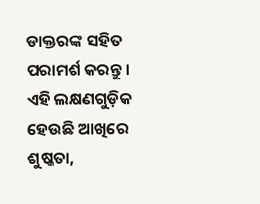ଡାକ୍ତରଙ୍କ ସହିତ ପରାମର୍ଶ କରନ୍ତୁ । ଏହି ଲକ୍ଷଣଗୁଡ଼ିକ ହେଉଛି ଆଖିରେ ଶୁଷ୍କତା,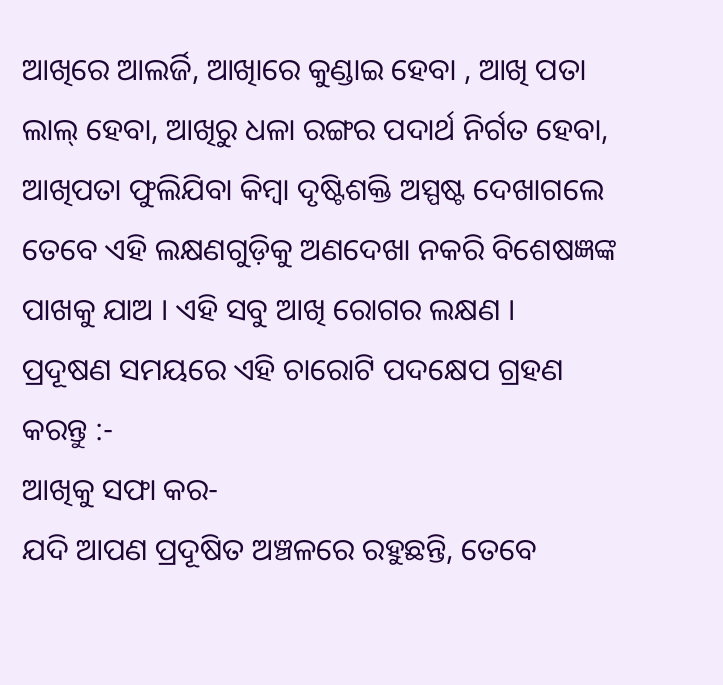ଆଖିରେ ଆଲର୍ଜି, ଆଖିାରେ କୁଣ୍ଡାଇ ହେବା , ଆଖି ପତା ଲାଲ୍ ହେବା, ଆଖିରୁ ଧଳା ରଙ୍ଗର ପଦାର୍ଥ ନିର୍ଗତ ହେବା, ଆଖିପତା ଫୁଲିଯିବା କିମ୍ବା ଦୃଷ୍ଟିଶକ୍ତି ଅସ୍ପଷ୍ଟ ଦେଖାଗଲେ ତେବେ ଏହି ଲକ୍ଷଣଗୁଡ଼ିକୁ ଅଣଦେଖା ନକରି ବିଶେଷଜ୍ଞଙ୍କ ପାଖକୁ ଯାଅ । ଏହି ସବୁ ଆଖି ରୋଗର ଲକ୍ଷଣ ।
ପ୍ରଦୂଷଣ ସମୟରେ ଏହି ଚାରୋଟି ପଦକ୍ଷେପ ଗ୍ରହଣ କରନ୍ତୁ :-
ଆଖିକୁ ସଫା କର-
ଯଦି ଆପଣ ପ୍ରଦୂଷିତ ଅଞ୍ଚଳରେ ରହୁଛନ୍ତି, ତେବେ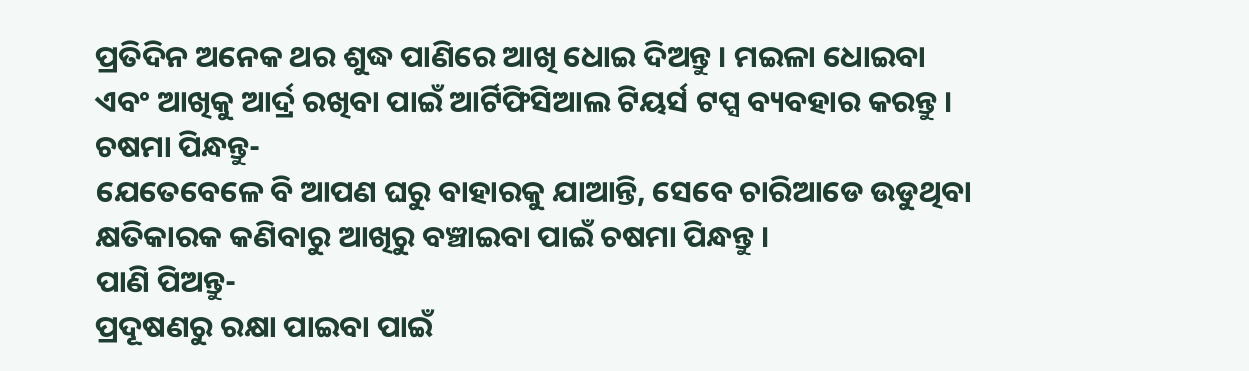ପ୍ରତିଦିନ ଅନେକ ଥର ଶୁଦ୍ଧ ପାଣିରେ ଆଖି ଧୋଇ ଦିଅନ୍ତୁ । ମଇଳା ଧୋଇବା ଏବଂ ଆଖିକୁ ଆର୍ଦ୍ର ରଖିବା ପାଇଁ ଆର୍ଟିଫିସିଆଲ ଟିୟର୍ସ ଟପ୍ସ ବ୍ୟବହାର କରନ୍ତୁ ।
ଚଷମା ପିନ୍ଧନ୍ତୁ-
ଯେତେବେଳେ ବି ଆପଣ ଘରୁ ବାହାରକୁ ଯାଆନ୍ତି, ସେବେ ଚାରିଆଡେ ଉଡୁଥିବା କ୍ଷତିକାରକ କଣିବାରୁ ଆଖିରୁ ବଞ୍ଚାଇବା ପାଇଁ ଚଷମା ପିନ୍ଧନ୍ତୁ ।
ପାଣି ପିଅନ୍ତୁ-
ପ୍ରଦୂଷଣରୁ ରକ୍ଷା ପାଇବା ପାଇଁ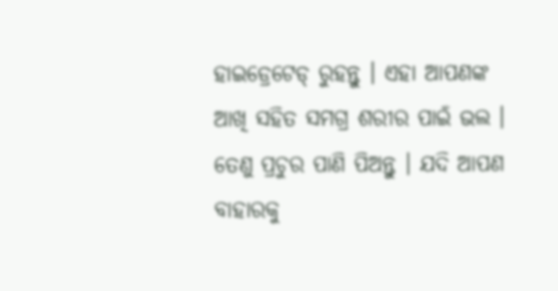ହାଇଡ୍ରେଟେଡ୍ ରୁହନ୍ତୁ । ଏହା ଆପଣଙ୍କ ଆଖି ସହିତ ସମଗ୍ର ଶରୀର ପାଇଁ ଭଲ । ତେଣୁ ପ୍ରଚୁର ପାଣି ପିଅନ୍ତୁ । ଯଦି ଆପଣ ବାହାରକୁ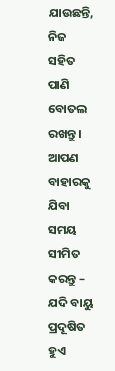ଯାଉଛନ୍ତି, ନିଜ ସହିତ ପାଣି ବୋତଲ ରଖନ୍ତୁ ।
ଆପଣ ବାହାରକୁ ଯିବା ସମୟ ସୀମିତ କରନ୍ତୁ –
ଯଦି ବାୟୁ ପ୍ରଦୂଷିତ ହୁଏ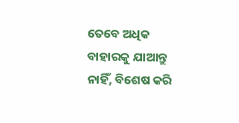ତେବେ ଅଧିକ ବାହାରକୁ ଯାଆନ୍ତୁ ନାହିଁ, ବିଶେଷ କରି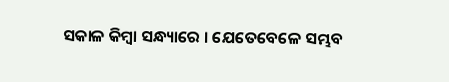ସକାଳ କିମ୍ବା ସନ୍ଧ୍ୟାରେ । ଯେତେବେଳେ ସମ୍ଭବ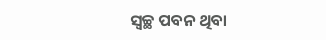ସ୍ୱଚ୍ଛ ପବନ ଥିବା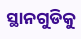ସ୍ଥାନଗୁଡିକୁ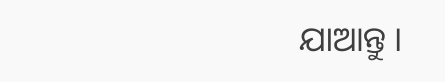ଯାଆନ୍ତୁ ।